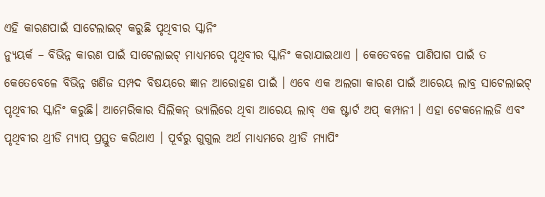ଏହି କାରଣପାଇଁ ସାଟେଲାଇଟ୍ କରୁଛି ପୃଥିବୀର ସ୍କାନିଂ
ନ୍ୟୁୟର୍କ – ବିଭିନ୍ନ କାରଣ ପାଇଁ ସାଟେଲାଇଟ୍ ମାଧ୍ୟମରେ ପୃଥିବୀର ସ୍କାନିଂ କରାଯାଇଥାଏ । କେତେବଳେ ପାଣିପାଗ ପାଇଁ ତ କେତେବେଳେ ବିଭିନ୍ନ ଖଣିଜ ସମ୍ପଦ ବିଷୟରେ ଜ୍ଞାନ ଆରୋହଣ ପାଇଁ । ଏବେ ଏକ ଅଲଗା କାରଣ ପାଇଁ ଆରେୟ ଲାବ୍ର ସାଟେଲାଇଟ୍ ପୃଥିବୀର ସ୍କାନିଂ କରୁଛି। ଆମେରିକାର ସିଲିକନ୍ ଭ୍ୟାଲିରେ ଥିବା ଆରେୟ ଲାବ୍ ଏକ ଷ୍ଟାର୍ଟ ଅପ୍ କମ୍ପାନୀ । ଏହା ଟେକନୋଲଜି ଏବଂ ପୃଥିବୀର ଥ୍ରୀଡି ମ୍ୟାପ୍ ପ୍ରସ୍ତୁତ କରିଥାଏ । ପୂର୍ବରୁ ଗୁଗୁଲ ଅର୍ଥ ମାଧ୍ୟମରେ ଥ୍ରୀଡି ମ୍ୟାପିଂ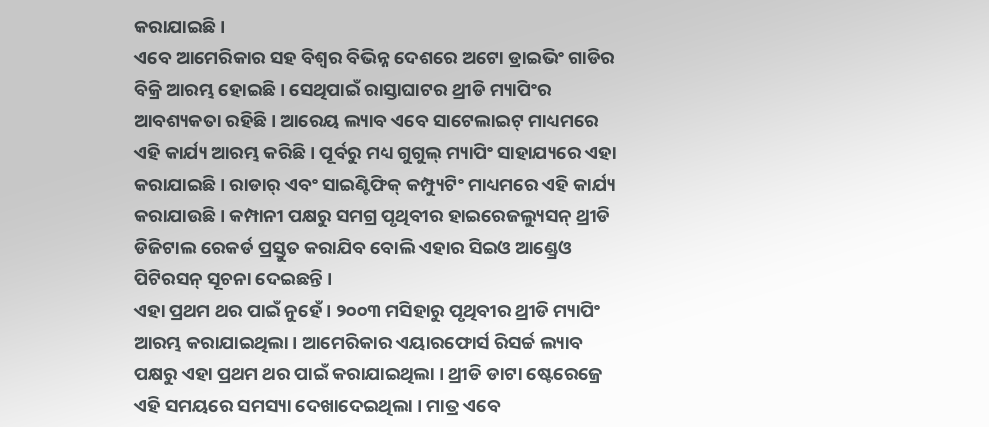କରାଯାଇଛି ।
ଏବେ ଆମେରିକାର ସହ ବିଶ୍ୱର ବିଭିନ୍ନ ଦେଶରେ ଅଟୋ ଡ୍ରାଇଭିଂ ଗାଡିର ବିକ୍ରି ଆରମ୍ଭ ହୋଇଛି । ସେଥିପାଇଁ ରାସ୍ତାଘାଟର ଥ୍ରୀଡି ମ୍ୟାପିଂର ଆବଶ୍ୟକତା ରହିଛି । ଆରେୟ ଲ୍ୟାବ ଏବେ ସାଟେଲାଇଟ୍ ମାଧ୍ୟମରେ ଏହି କାର୍ଯ୍ୟ ଆରମ୍ଭ କରିଛି । ପୂର୍ବରୁ ମଧ୍ୟ ଗୁଗୁଲ୍ ମ୍ୟାପିଂ ସାହାଯ୍ୟରେ ଏହା କରାଯାଇଛି । ରାଡାର୍ ଏବଂ ସାଇଣ୍ଟିଫିକ୍ କମ୍ପ୍ୟୁଟିଂ ମାଧ୍ୟମରେ ଏହି କାର୍ଯ୍ୟ କରାଯାଉଛି । କମ୍ପାନୀ ପକ୍ଷରୁ ସମଗ୍ର ପୃଥିବୀର ହାଇରେଜଲ୍ୟୁସନ୍ ଥ୍ରୀଡି ଡିଜିଟାଲ ରେକର୍ଡ ପ୍ରସ୍ତୁତ କରାଯିବ ବୋଲି ଏହାର ସିଇଓ ଆଣ୍ଡ୍ରେଓ ପିଟିରସନ୍ ସୂଚନା ଦେଇଛନ୍ତି ।
ଏହା ପ୍ରଥମ ଥର ପାଇଁ ନୁହେଁ । ୨୦୦୩ ମସିହାରୁ ପୃଥିବୀର ଥ୍ରୀଡି ମ୍ୟାପିଂ ଆରମ୍ଭ କରାଯାଇଥିଲା । ଆମେରିକାର ଏୟାରଫୋର୍ସ ରିସର୍ଚ୍ଚ ଲ୍ୟାବ ପକ୍ଷରୁ ଏହା ପ୍ରଥମ ଥର ପାଇଁ କରାଯାଇଥିଲା । ଥ୍ରୀଡି ଡାଟା ଷ୍ଟେରେଜ୍ରେ ଏହି ସମୟରେ ସମସ୍ୟା ଦେଖାଦେଇଥିଲା । ମାତ୍ର ଏବେ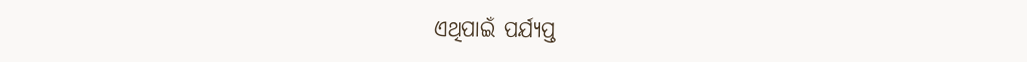ଏଥିପାଇଁ ପର୍ଯ୍ୟପ୍ତ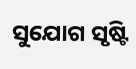ସୁଯୋଗ ସୃଷ୍ଟି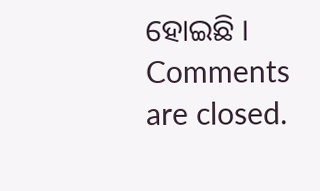ହୋଇଛି ।
Comments are closed.